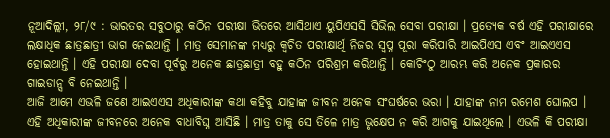ନୂଆଦିଲ୍ଲୀ, ୨୮/୯ : ଭାରତର ସବୁଠାରୁ କଠିନ ପରୀକ୍ଷା ଭିତରେ ଆସିଥାଏ ୟୁପିଏସସି ସିଭିଲ ସେବା ପରୀକ୍ଷା । ପ୍ରତ୍ୟେକ ବର୍ଷ ଏହି ପରୀକ୍ଷାରେ ଲକ୍ଷାଧିକ ଛାତ୍ରଛାତ୍ରୀ ଭାଗ ନେଇଥାନ୍ତି । ମାତ୍ର ସେମାନଙ୍କ ମଧ୍ୟରୁ କ୍ବଚିତ ପରୀକ୍ଷାର୍ଥି ନିଜର ସ୍ବପ୍ନ ପୂରା କରିପାରି ଆଇପିଏସ ଏବଂ ଆଇଏଏସ ହୋଇଥାନ୍ତି । ଏହି ପରୀକ୍ଷା ଦେବା ପୂର୍ବରୁ ଅନେକ ଛାତ୍ରଛାତ୍ରୀ ବହୁ କଠିନ ପରିଶ୍ରମ କରିଥାନ୍ତି । କୋଚିଂଠୁ ଆରମ୍ଭ କରି ଅନେକ ପ୍ରକାରର ଗାଇଡାନ୍ସ ବି ନେଇଥାନ୍ତି ।
ଆଜି ଆମେ ଏଭଳି ଜଣେ ଆଇଏଏସ ଅଧିକାରୀଙ୍କ କଥା କହିବୁ ଯାହାଙ୍କ ଜୀବନ ଅନେକ ସଂଘର୍ଷରେ ଭରା । ଯାହାଙ୍କ ନାମ ରମେଶ ଘୋଲପ । ଏହି ଅଧିକାରୀଙ୍କ ଜୀବନରେ ଅନେକ ବାଧାବିଘ୍ନ ଆସିଛି । ମାତ୍ର ତାକୁ ସେ ତିଳେ ମାତ୍ର ଭୃକ୍ଷେପ ନ କରି ଆଗକୁ ଯାଇଥିଲେ । ଏଭଳି କି ପରୀକ୍ଷା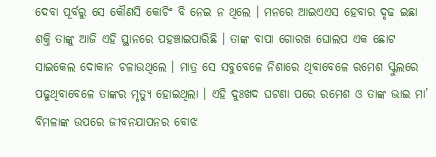ଦେବା ପୂର୍ବରୁ ସେ କୌଣସି କୋଚିଂ ବି ନେଇ ନ ଥିଲେ । ମନରେ ଆଇଏଏସ ହେବାର ଦୃଢ ଇଛା ଶକ୍ତି ତାଙ୍କୁ ଆଜି ଏହି ସ୍ଥାନରେ ପହଞ୍ଚାଇପାରିଛି । ତାଙ୍କ ବାପା ଗୋରଖ ଘୋଲପ ଏକ ଛୋଟ ସାଇକେଲ ଦୋକାନ ଚଳାଉଥିଲେ । ମାତ୍ର ସେ ସବୁବେଳେ ନିଶାରେ ଥିବାବେଳେ ରମେଶ ସ୍କୁଲରେ ପଢୁଥିବାବେଳେ ତାଙ୍କର ମୃତ୍ୟୁ ହୋଇଥିଲା । ଏହି ଦୁଃଖଦ ଘଟଣା ପରେ ରମେଶ ଓ ତାଙ୍କ ଭାଇ ମା’ ବିମଳାଙ୍କ ଉପରେ ଜୀବନଯାପନର ବୋଝ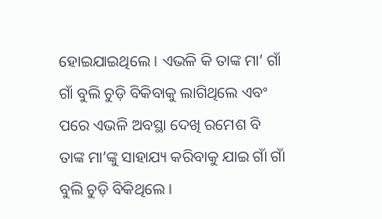ହୋଇଯାଇଥିଲେ । ଏଭଳି କି ତାଙ୍କ ମା’ ଗାଁ ଗାଁ ବୁଲି ଚୁଡ଼ି ବିକିବାକୁ ଲାଗିଥିଲେ ଏବଂ ପରେ ଏଭଳି ଅବସ୍ଥା ଦେଖି ରମେଶ ବି ତାଙ୍କ ମା’ଙ୍କୁ ସାହାଯ୍ୟ କରିବାକୁ ଯାଇ ଗାଁ ଗାଁ ବୁଲି ଚୁଡ଼ି ବିକିଥିଲେ ।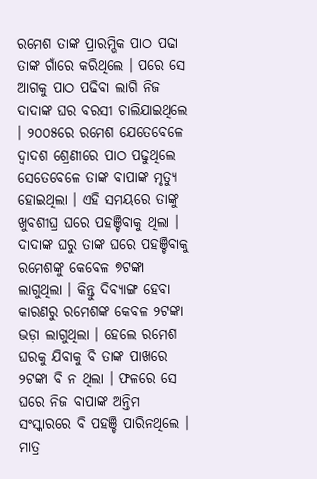ରମେଶ ତାଙ୍କ ପ୍ରାରମ୍ଭିକ ପାଠ ପଢା ତାଙ୍କ ଗାଁରେ କରିଥିଲେ । ପରେ ସେ ଆଗକୁ ପାଠ ପଢିବା ଲାଗି ନିଜ ଦାଦାଙ୍କ ଘର ବରସୀ ଚାଲିଯାଇଥିଲେ । ୨୦୦୫ରେ ରମେଶ ଯେତେବେଳେ ଦ୍ବାଦଶ ଶ୍ରେଣୀରେ ପାଠ ପଢୁଥିଲେ ସେତେବେଳେ ତାଙ୍କ ବାପାଙ୍କ ମୃତ୍ୟୁ ହୋଇଥିଲା । ଏହି ସମୟରେ ତାଙ୍କୁ ଖୁବଶୀଘ୍ର ଘରେ ପହଞ୍ଚିବାକୁ ଥିଲା । ଦାଦାଙ୍କ ଘରୁ ତାଙ୍କ ଘରେ ପହଞ୍ଚିବାକୁ ରମେଶଙ୍କୁ କେବେଳ ୭ଟଙ୍କା ଲାଗୁଥିଲା । କିନ୍ତୁ ଦିବ୍ୟାଙ୍ଗ ହେବା କାରଣରୁ ରମେଶଙ୍କ କେବଳ ୨ଟଙ୍କା ଭଡ଼ା ଲାଗୁଥିଲା । ହେଲେ ରମେଶ ଘରକୁ ଯିବାକୁ ବି ତାଙ୍କ ପାଖରେ ୨ଟଙ୍କା ବି ନ ଥିଲା । ଫଳରେ ସେ ଘରେ ନିଜ ବାପାଙ୍କ ଅନ୍ତିମ ସଂସ୍କାରରେ ବି ପହଞ୍ଚି ପାରିନଥିଲେ ।
ମାତ୍ର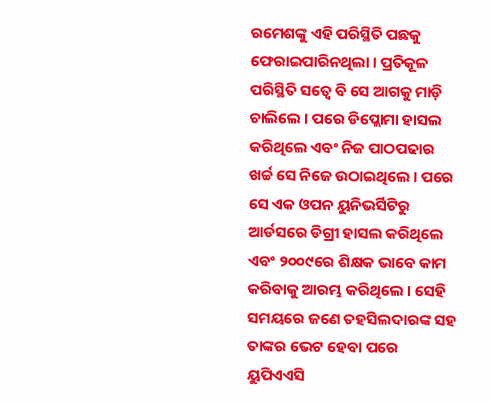ରମେଶଙ୍କୁ ଏହି ପରିସ୍ଥିତି ପଛକୁ ଫେରାଇପାରିନଥିଲା । ପ୍ରତିକୂଳ ପରିସ୍ଥିତି ସତ୍ବେ ବି ସେ ଆଗକୁ ମାଡ଼ି ଚାଲିଲେ । ପରେ ଡିପ୍ଲୋମା ହାସଲ କରିଥିଲେ ଏବଂ ନିଜ ପାଠପଢାର ଖର୍ଚ୍ଚ ସେ ନିଜେ ଉଠାଇଥିଲେ । ପରେ ସେ ଏକ ଓପନ ୟୁନିଭର୍ସିଟିରୁ ଆର୍ଡସରେ ଡିଗ୍ରୀ ହାସଲ କରିଥିଲେ ଏବଂ ୨୦୦୯ରେ ଶିକ୍ଷକ ଭାବେ କାମ କରିବାକୁ ଆରମ୍ଭ କରିଥିଲେ । ସେହି ସମୟରେ ଜଣେ ତହସିଲଦାରଙ୍କ ସହ ତାଙ୍କର ଭେଟ ହେବା ପରେ ୟୁପିଏଏସି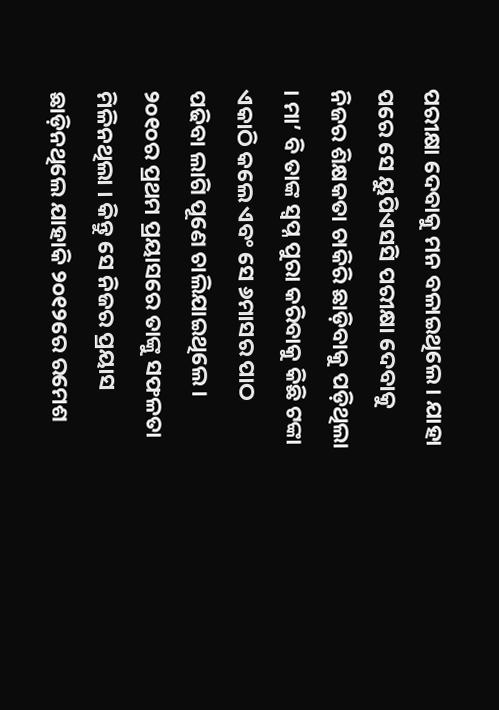ପରୀକ୍ଷା ଦେବାକୁ ମନ ବଳାଇଥିଲେ । ଯାହା ପରେ ସେ ୟୁପିଏସସି ପରୀକ୍ଷା ଦେବାକୁ ନିଜର ଶିକ୍ଷକତା ଚାକିରି ଛାଡ଼ିବାକୁ ପଡ଼ିଥିଲା । ମା’ ବି ତାଙ୍କ ସ୍ବପ୍ନ ପୁରା କରିବାକୁ କିଛି ଟଙ୍କା ଏକାଠି କଲେ ଏବଂ ସେ ୬ମାସର ପାଠ ପଢିବା ଲାଗି ପୂଣେ ଚାଲିଯାଇଥିଲେ । ୨୦୧୦ର ପ୍ରଥମ ପ୍ରୟାସରେ ତାଙ୍କୁ ସଫଳତା ମିଳିନଥିଲା । କିନ୍ତୁ ସେ ନିଜର ପ୍ରୟାସ ଛାଡ଼ିନଥିଲେ ଯାହାକି ୨୦୧୨ରେ ରମେଶ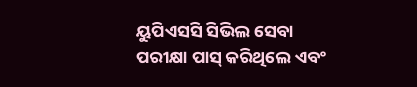ୟୁପିଏସସି ସିଭିଲ ସେବା ପରୀକ୍ଷା ପାସ୍ କରିଥିଲେ ଏବଂ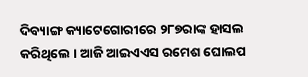ଦିବ୍ୟାଙ୍ଗ କ୍ୟାଟେଗୋରୀରେ ୨୮୭ରାଙ୍କ ହାସଲ କରିଥିଲେ । ଆଜି ଆଇଏଏସ ରମେଶ ଘୋଲପ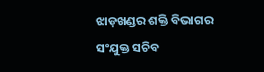ଝାଡ଼ଖଣ୍ଡର ଶକ୍ତି ବିଭାଗର ସଂଯୁକ୍ତ ସଚିବ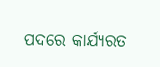ପଦରେ କାର୍ଯ୍ୟରତ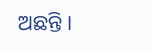ଅଛନ୍ତି ।